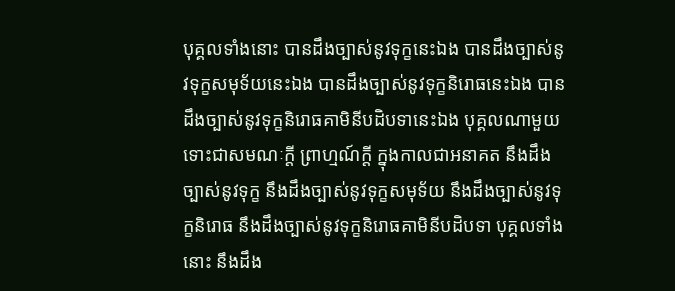បុគ្គលទាំងនោះ បានដឹងច្បាស់នូវទុក្ខនេះឯង បានដឹងច្បាស់នូវទុក្ខសមុទ័យនេះឯង បានដឹងច្បាស់នូវទុក្ខនិរោធនេះឯង បានដឹងច្បាស់នូវទុក្ខនិរោធគាមិនីបដិបទានេះឯង បុគ្គលណាមួយ ទោះជាសមណៈក្តី ព្រាហ្មណ៍ក្តី ក្នុងកាលជាអនាគត នឹងដឹងច្បាស់នូវទុក្ខ នឹងដឹងច្បាស់នូវទុក្ខសមុទ័យ នឹងដឹងច្បាស់នូវទុក្ខនិរោធ នឹងដឹងច្បាស់នូវទុក្ខនិរោធគាមិនីបដិបទា បុគ្គលទាំងនោះ នឹងដឹង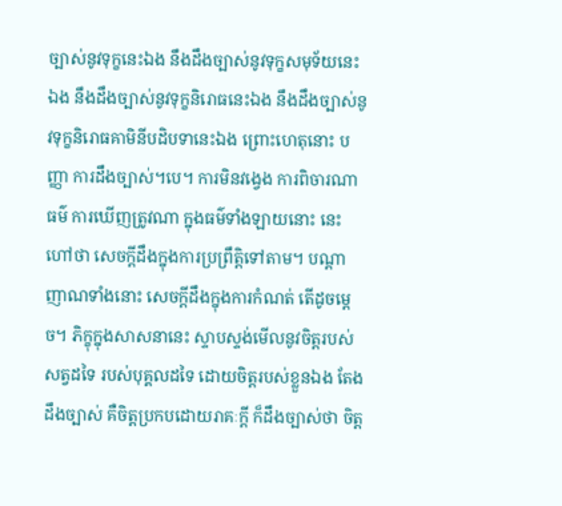ច្បាស់នូវទុក្ខនេះឯង នឹងដឹងច្បាស់នូវទុក្ខសមុទ័យនេះឯង នឹងដឹងច្បាស់នូវទុក្ខនិរោធនេះឯង នឹងដឹងច្បាស់នូវទុក្ខនិរោធគាមិនីបដិបទានេះឯង ព្រោះហេតុនោះ បញ្ញា ការដឹងច្បាស់។បេ។ ការមិនវង្វេង ការពិចារណាធម៌ ការឃើញត្រូវណា ក្នុងធម៌ទាំងឡាយនោះ នេះហៅថា សេចក្តីដឹងក្នុងការប្រព្រឹត្តិទៅតាម។ បណ្តាញាណទាំងនោះ សេចក្តីដឹងក្នុងការកំណត់ តើដូចម្តេច។ ភិក្ខុក្នុងសាសនានេះ ស្ទាបស្ទង់មើលនូវចិត្តរបស់សត្វដទៃ របស់បុគ្គលដទៃ ដោយចិត្តរបស់ខ្លួនឯង តែងដឹងច្បាស់ គឺចិត្តប្រកបដោយរាគៈក្តី ក៏ដឹងច្បាស់ថា ចិត្ត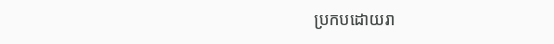ប្រកបដោយរា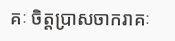គៈ ចិត្តប្រាសចាករាគៈ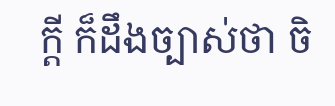ក្តី ក៏ដឹងច្បាស់ថា ចិ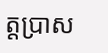ត្តប្រាស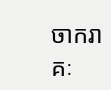ចាករាគៈ